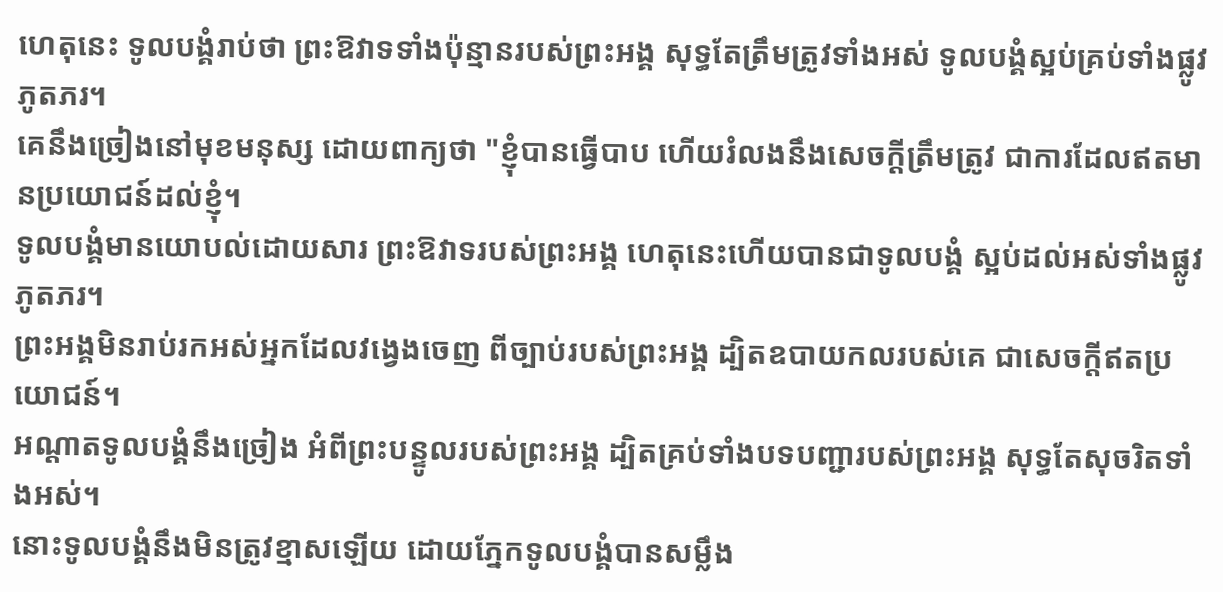ហេតុនេះ ទូលបង្គំរាប់ថា ព្រះឱវាទទាំងប៉ុន្មានរបស់ព្រះអង្គ សុទ្ធតែត្រឹមត្រូវទាំងអស់ ទូលបង្គំស្អប់គ្រប់ទាំងផ្លូវភូតភរ។
គេនឹងច្រៀងនៅមុខមនុស្ស ដោយពាក្យថា "ខ្ញុំបានធ្វើបាប ហើយរំលងនឹងសេចក្ដីត្រឹមត្រូវ ជាការដែលឥតមានប្រយោជន៍ដល់ខ្ញុំ។
ទូលបង្គំមានយោបល់ដោយសារ ព្រះឱវាទរបស់ព្រះអង្គ ហេតុនេះហើយបានជាទូលបង្គំ ស្អប់ដល់អស់ទាំងផ្លូវភូតភរ។
ព្រះអង្គមិនរាប់រកអស់អ្នកដែលវង្វេងចេញ ពីច្បាប់របស់ព្រះអង្គ ដ្បិតឧបាយកលរបស់គេ ជាសេចក្ដីឥតប្រយោជន៍។
អណ្ដាតទូលបង្គំនឹងច្រៀង អំពីព្រះបន្ទូលរបស់ព្រះអង្គ ដ្បិតគ្រប់ទាំងបទបញ្ជារបស់ព្រះអង្គ សុទ្ធតែសុចរិតទាំងអស់។
នោះទូលបង្គំនឹងមិនត្រូវខ្មាសឡើយ ដោយភ្នែកទូលបង្គំបានសម្លឹង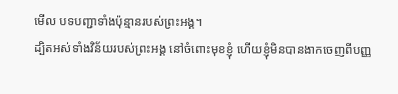មើល បទបញ្ជាទាំងប៉ុន្មានរបស់ព្រះអង្គ។
ដ្បិតអស់ទាំងវិន័យរបស់ព្រះអង្គ នៅចំពោះមុខខ្ញុំ ហើយខ្ញុំមិនបានងាកចេញពីបញ្ញ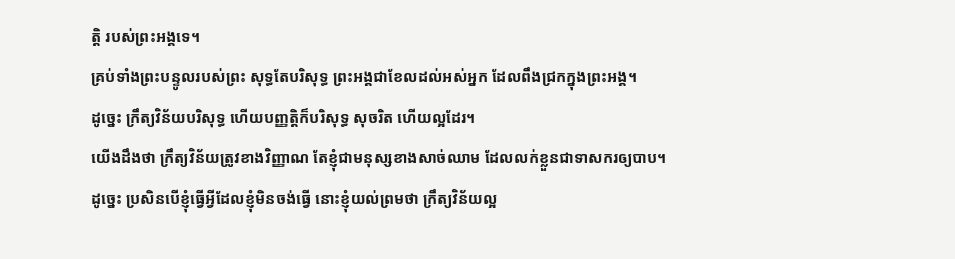ត្តិ របស់ព្រះអង្គទេ។
គ្រប់ទាំងព្រះបន្ទូលរបស់ព្រះ សុទ្ធតែបរិសុទ្ធ ព្រះអង្គជាខែលដល់អស់អ្នក ដែលពឹងជ្រកក្នុងព្រះអង្គ។
ដូច្នេះ ក្រឹត្យវិន័យបរិសុទ្ធ ហើយបញ្ញត្តិក៏បរិសុទ្ធ សុចរិត ហើយល្អដែរ។
យើងដឹងថា ក្រឹត្យវិន័យត្រូវខាងវិញ្ញាណ តែខ្ញុំជាមនុស្សខាងសាច់ឈាម ដែលលក់ខ្លួនជាទាសករឲ្យបាប។
ដូច្នេះ ប្រសិនបើខ្ញុំធ្វើអ្វីដែលខ្ញុំមិនចង់ធ្វើ នោះខ្ញុំយល់ព្រមថា ក្រឹត្យវិន័យល្អ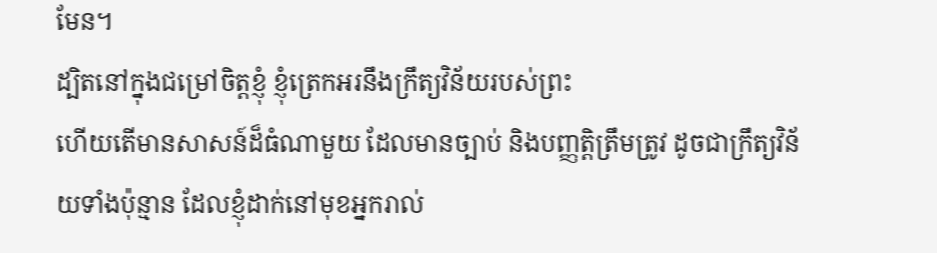មែន។
ដ្បិតនៅក្នុងជម្រៅចិត្តខ្ញុំ ខ្ញុំត្រេកអរនឹងក្រឹត្យវិន័យរបស់ព្រះ
ហើយតើមានសាសន៍ដ៏ធំណាមួយ ដែលមានច្បាប់ និងបញ្ញត្តិត្រឹមត្រូវ ដូចជាក្រឹត្យវិន័យទាំងប៉ុន្មាន ដែលខ្ញុំដាក់នៅមុខអ្នករាល់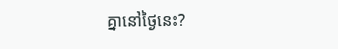គ្នានៅថ្ងៃនេះ?